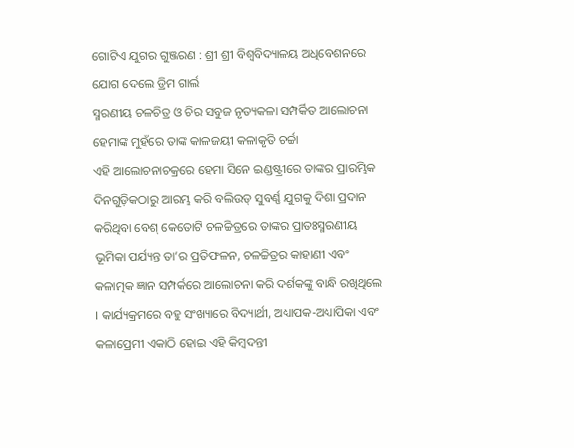ଗୋଟିଏ ଯୁଗର ଗୁଞ୍ଜରଣ : ଶ୍ରୀ ଶ୍ରୀ ବିଶ୍ୱବିଦ୍ୟାଳୟ ଅଧିବେଶନରେ ଯୋଗ ଦେଲେ ଡ୍ରିମ ଗାର୍ଲ
ସ୍ମରଣୀୟ ଚଳଚିତ୍ର ଓ ଚିର ସବୁଜ ନୃତ୍ୟକଳା ସମ୍ପର୍କିତ ଆଲୋଚନା ହେମାଙ୍କ ମୁହଁରେ ତାଙ୍କ କାଳଜୟୀ କଳାକୃତି ଚର୍ଚ୍ଚା
ଏହି ଆଲୋଚନାଚକ୍ରରେ ହେମା ସିନେ ଇଣ୍ଡଷ୍ଟ୍ରୀରେ ତାଙ୍କର ପ୍ରାରମ୍ଭିକ ଦିନଗୁଡ଼ିକଠାରୁ ଆରମ୍ଭ କରି ବଲିଉଡ୍ ସୁବର୍ଣ୍ଣ ଯୁଗକୁ ଦିଶା ପ୍ରଦାନ କରିଥିବା ବେଶ୍ କେତୋଟି ଚଳଚ୍ଚିତ୍ରରେ ତାଙ୍କର ପ୍ରାତଃସ୍ମରଣୀୟ ଭୂମିକା ପର୍ଯ୍ୟନ୍ତ ତା’ର ପ୍ରତିଫଳନ, ଚଳଚ୍ଚିତ୍ରର କାହାଣୀ ଏବଂ କଳାତ୍ମକ ଜ୍ଞାନ ସମ୍ପର୍କରେ ଆଲୋଚନା କରି ଦର୍ଶକଙ୍କୁ ବାନ୍ଧି ରଖିଥିଲେ । କାର୍ଯ୍ୟକ୍ରମରେ ବହୁ ସଂଖ୍ୟାରେ ବିଦ୍ୟାର୍ଥୀ, ଅଧ୍ୟାପକ-ଅଧ୍ୟାପିକା ଏବଂ କଳାପ୍ରେମୀ ଏକାଠି ହୋଇ ଏହି କିମ୍ବଦନ୍ତୀ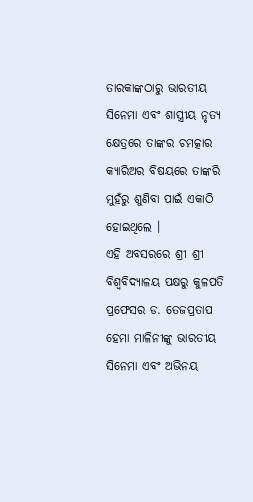ତାରକାଙ୍କଠାରୁ ଭାରତୀୟ ସିନେମା ଏବଂ ଶାସ୍ତ୍ରୀୟ ନୃତ୍ୟ କ୍ଷେତ୍ରରେ ତାଙ୍କର ଚମତ୍କାର କ୍ୟାରିଅର ବିଷୟରେ ତାଙ୍କରି ମୁହଁରୁ ଶୁଣିବା ପାଇଁ ଏକାଠି ହୋଇଥିଲେ ।
ଏହି ଅବସରରେ ଶ୍ରୀ ଶ୍ରୀ ବିଶ୍ୱବିଦ୍ୟାଳୟ ପକ୍ଷରୁ କୁଳପତି ପ୍ରଫେସର ଡ. ତେଜପ୍ରତାପ ହେମା ମାଳିନୀଙ୍କୁ ଭାରତୀୟ ସିନେମା ଏବଂ ଅଭିନୟ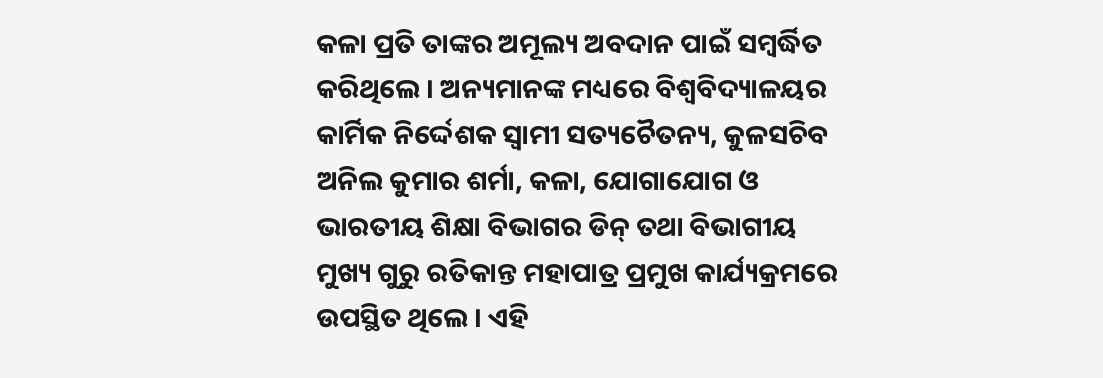କଳା ପ୍ରତି ତାଙ୍କର ଅମୂଲ୍ୟ ଅବଦାନ ପାଇଁ ସମ୍ବର୍ଦ୍ଧିତ କରିଥିଲେ । ଅନ୍ୟମାନଙ୍କ ମଧ୍ୟରେ ବିଶ୍ୱବିଦ୍ୟାଳୟର କାର୍ମିକ ନିର୍ଦ୍ଦେଶକ ସ୍ୱାମୀ ସତ୍ୟଚୈତନ୍ୟ, କୁଳସଚିବ ଅନିଲ କୁମାର ଶର୍ମା, କଳା, ଯୋଗାଯୋଗ ଓ ଭାରତୀୟ ଶିକ୍ଷା ବିଭାଗର ଡିନ୍ ତଥା ବିଭାଗୀୟ ମୁଖ୍ୟ ଗୁରୁ ରତିକାନ୍ତ ମହାପାତ୍ର ପ୍ରମୁଖ କାର୍ଯ୍ୟକ୍ରମରେ ଉପସ୍ଥିତ ଥିଲେ । ଏହି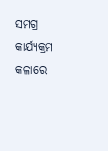ସମଗ୍ର କାର୍ଯ୍ୟକ୍ରମ କଳାରେ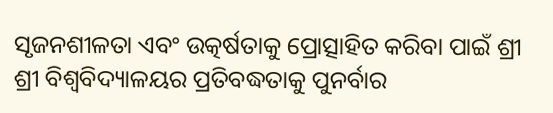ସୃଜନଶୀଳତା ଏବଂ ଉତ୍କର୍ଷତାକୁ ପ୍ରୋତ୍ସାହିତ କରିବା ପାଇଁ ଶ୍ରୀ ଶ୍ରୀ ବିଶ୍ୱବିଦ୍ୟାଳୟର ପ୍ରତିବଦ୍ଧତାକୁ ପୁନର୍ବାର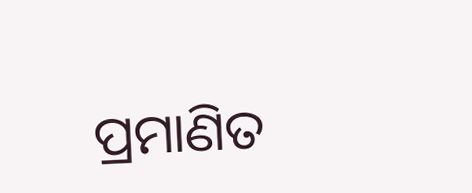ପ୍ରମାଣିତ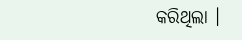କରିଥିଲା ।